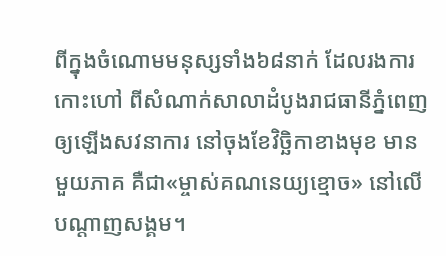ពីក្នុងចំណោមមនុស្សទាំង៦៨នាក់ ដែលរងការកោះហៅ ពីសំណាក់សាលាដំបូងរាជធានីភ្នំពេញ ឲ្យឡើងសវនាការ នៅចុងខែវិច្ឆិកាខាងមុខ មានមួយភាគ គឺជា«ម្ចាស់គណនេយ្យខ្មោច» នៅលើបណ្ដាញសង្គម។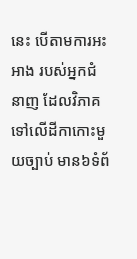នេះ បើតាមការអះអាង របស់អ្នកជំនាញ ដែលវិភាគទៅលើដីកាកោះមួយច្បាប់ មាន៦ទំព័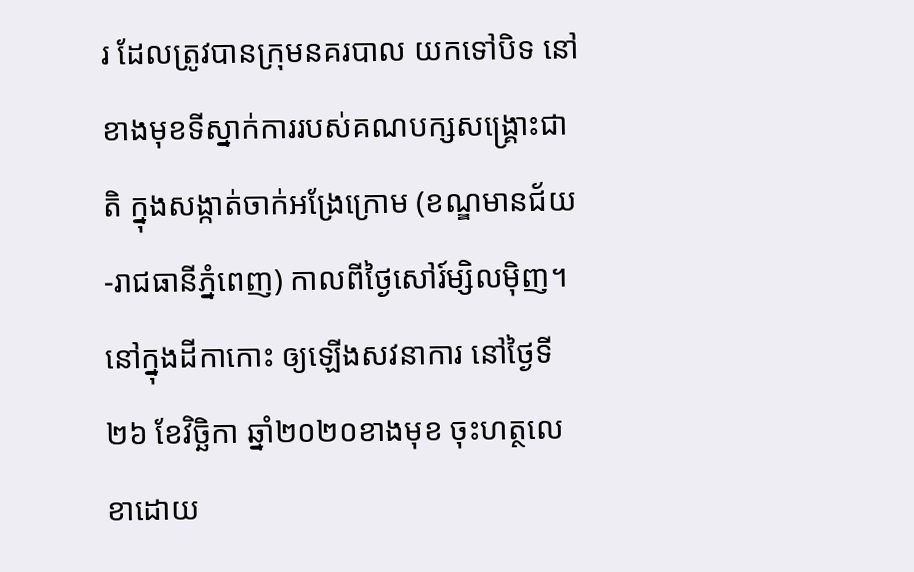រ ដែលត្រូវបានក្រុមនគរបាល យកទៅបិទ នៅខាងមុខទីស្នាក់ការរបស់គណបក្សសង្គ្រោះជាតិ ក្នុងសង្កាត់ចាក់អង្រែក្រោម (ខណ្ឌមានជ័យ-រាជធានីភ្នំពេញ) កាលពីថ្ងៃសៅរ៍ម្សិលម៉ិញ។
នៅក្នុងដីកាកោះ ឲ្យឡើងសវនាការ នៅថ្ងៃទី២៦ ខែវិច្ឆិកា ឆ្នាំ២០២០ខាងមុខ ចុះហត្ថលេខាដោយ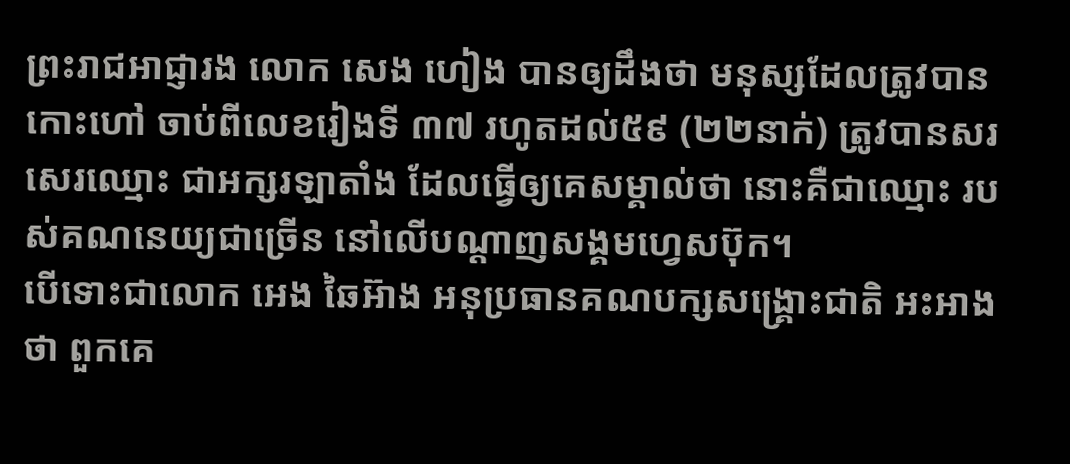ព្រះរាជអាជ្ញារង លោក សេង ហៀង បានឲ្យដឹងថា មនុស្សដែលត្រូវបានកោះហៅ ចាប់ពីលេខរៀងទី ៣៧ រហូតដល់៥៩ (២២នាក់) ត្រូវបានសរសេរឈ្មោះ ជាអក្សរឡាតាំង ដែលធ្វើឲ្យគេសម្គាល់ថា នោះគឺជាឈ្មោះ របស់គណនេយ្យជាច្រើន នៅលើបណ្ដាញសង្គមហ្វេសប៊ុក។
បើទោះជាលោក អេង ឆៃអ៊ាង អនុប្រធានគណបក្សសង្គ្រោះជាតិ អះអាងថា ពួកគេ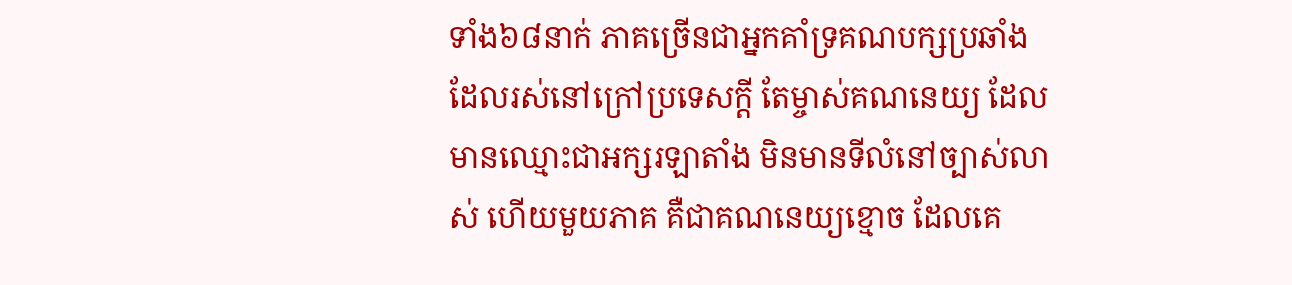ទាំង៦៨នាក់ ភាគច្រើនជាអ្នកគាំទ្រគណបក្សប្រឆាំង ដែលរស់នៅក្រៅប្រទេសក្ដី តែម្ចាស់គណនេយ្យ ដែលមានឈ្មោះជាអក្សរឡាតាំង មិនមានទីលំនៅច្បាស់លាស់ ហើយមួយភាគ គឺជាគណនេយ្យខ្មោច ដែលគេ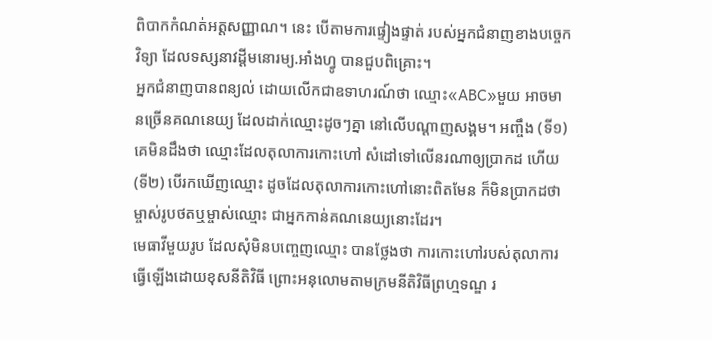ពិបាកកំណត់អត្តសញ្ញាណ។ នេះ បើតាមការផ្ទៀងផ្ទាត់ របស់អ្នកជំនាញខាងបច្ចេកវិទ្យា ដែលទស្សនាវដ្ដីមនោរម្យ.អាំងហ្វូ បានជួបពិគ្រោះ។
អ្នកជំនាញបានពន្យល់ ដោយលើកជាឧទាហរណ៍ថា ឈ្មោះ«ABC»មួយ អាចមានច្រើនគណនេយ្យ ដែលដាក់ឈ្មោះដូចៗគ្នា នៅលើបណ្ដាញសង្គម។ អញ្ចឹង (ទី១) គេមិនដឹងថា ឈ្មោះដែលតុលាការកោះហៅ សំដៅទៅលើនរណាឲ្យប្រាកដ ហើយ(ទី២) បើរកឃើញឈ្មោះ ដូចដែលតុលាការកោះហៅនោះពិតមែន ក៏មិនប្រាកដថា ម្ចាស់រូបថតឬម្ចាស់ឈ្មោះ ជាអ្នកកាន់គណនេយ្យនោះដែរ។
មេធាវីមួយរូប ដែលសុំមិនបញ្ចេញឈ្មោះ បានថ្លែងថា ការកោះហៅរបស់តុលាការ ធ្វើឡើងដោយខុសនីតិវិធី ព្រោះអនុលោមតាមក្រមនីតិវិធីព្រហ្មទណ្ឌ រ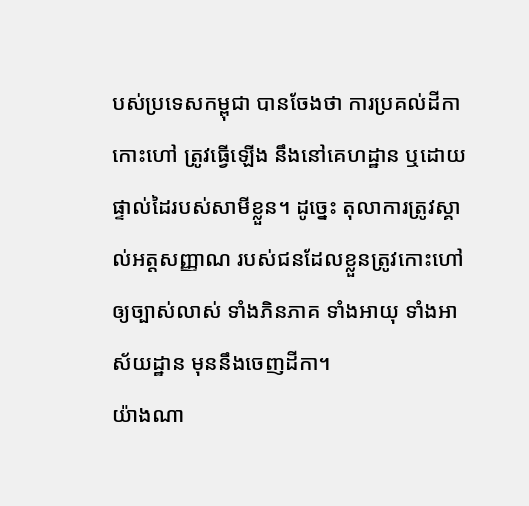បស់ប្រទេសកម្ពុជា បានចែងថា ការប្រគល់ដីកាកោះហៅ ត្រូវធ្វើឡើង នឹងនៅគេហដ្ឋាន ឬដោយផ្ទាល់ដៃរបស់សាមីខ្លួន។ ដូច្នេះ តុលាការត្រូវស្គាល់អត្តសញ្ញាណ របស់ជនដែលខ្លួនត្រូវកោះហៅ ឲ្យច្បាស់លាស់ ទាំងភិនភាគ ទាំងអាយុ ទាំងអាស័យដ្ឋាន មុននឹងចេញដីកា។
យ៉ាងណា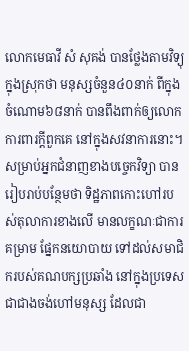លោកមេធាវី សំ សុគង់ បានថ្លែងតាមវិទ្យុក្នុងស្រុកថា មនុស្សចំនួន៤០នាក់ ពីក្នុងចំណោម៦៨នាក់ បានពឹងពាក់ឲ្យលោកការពារក្ដីពួកគេ នៅក្នុងសវនាការនោះ។
សម្រាប់អ្នកជំនាញខាងបច្ចេកវិទ្យា បានរៀបរាប់បន្ថែមថា ទិដ្ឋភាពកោះហៅរបស់តុលាការខាងលើ មានលក្ខណៈជាការគម្រាម ផ្នែកនយោបាយ ទៅដល់សមាជិករបស់គណបក្សប្រឆាំង នៅក្នុងប្រទេស ជាជាងចង់ហៅមនុស្ស ដែលជា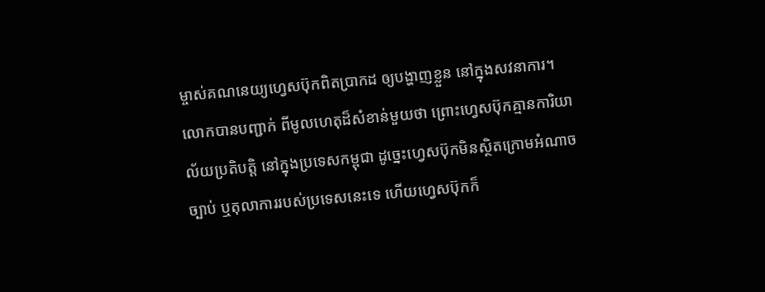ម្ចាស់គណនេយ្យហ្វេសប៊ុកពិតប្រាកដ ឲ្យបង្ហាញខ្លួន នៅក្នុងសវនាការ។
លោកបានបញ្ជាក់ ពីមូលហេតុដ៏សំខាន់មួយថា ព្រោះហ្វេសប៊ុកគ្មានការិយាល័យប្រតិបត្តិ នៅក្នុងប្រទេសកម្ពុជា ដូច្នេះហ្វេសប៊ុកមិនស្ថិតក្រោមអំណាចច្បាប់ ឬតុលាការរបស់ប្រទេសនេះទេ ហើយហ្វេសប៊ុកក៏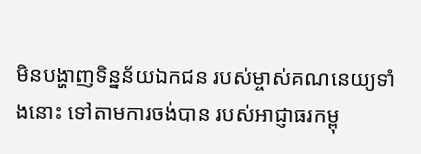មិនបង្ហាញទិន្នន័យឯកជន របស់ម្ចាស់គណនេយ្យទាំងនោះ ទៅតាមការចង់បាន របស់អាជ្ញាធរកម្ពុ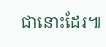ជានោះដែរ៕